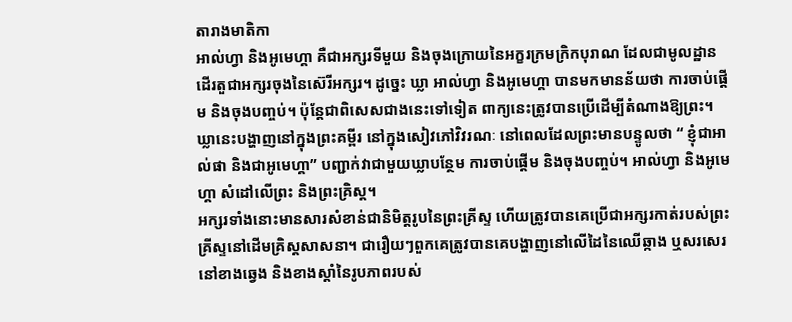តារាងមាតិកា
អាល់ហ្វា និងអូមេហ្គា គឺជាអក្សរទីមួយ និងចុងក្រោយនៃអក្ខរក្រមក្រិកបុរាណ ដែលជាមូលដ្ឋានដើរតួជាអក្សរចុងនៃស៊េរីអក្សរ។ ដូច្នេះ ឃ្លា អាល់ហ្វា និងអូមេហ្គា បានមកមានន័យថា ការចាប់ផ្តើម និងចុងបញ្ចប់។ ប៉ុន្តែជាពិសេសជាងនេះទៅទៀត ពាក្យនេះត្រូវបានប្រើដើម្បីតំណាងឱ្យព្រះ។
ឃ្លានេះបង្ហាញនៅក្នុងព្រះគម្ពីរ នៅក្នុងសៀវភៅវិវរណៈ នៅពេលដែលព្រះមានបន្ទូលថា “ ខ្ញុំជាអាល់ផា និងជាអូមេហ្គា” បញ្ជាក់វាជាមួយឃ្លាបន្ថែម ការចាប់ផ្តើម និងចុងបញ្ចប់។ អាល់ហ្វា និងអូមេហ្គា សំដៅលើព្រះ និងព្រះគ្រិស្ត។
អក្សរទាំងនោះមានសារសំខាន់ជានិមិត្តរូបនៃព្រះគ្រីស្ទ ហើយត្រូវបានគេប្រើជាអក្សរកាត់របស់ព្រះគ្រីស្ទនៅដើមគ្រិស្តសាសនា។ ជារឿយៗពួកគេត្រូវបានគេបង្ហាញនៅលើដៃនៃឈើឆ្កាង ឬសរសេរនៅខាងឆ្វេង និងខាងស្តាំនៃរូបភាពរបស់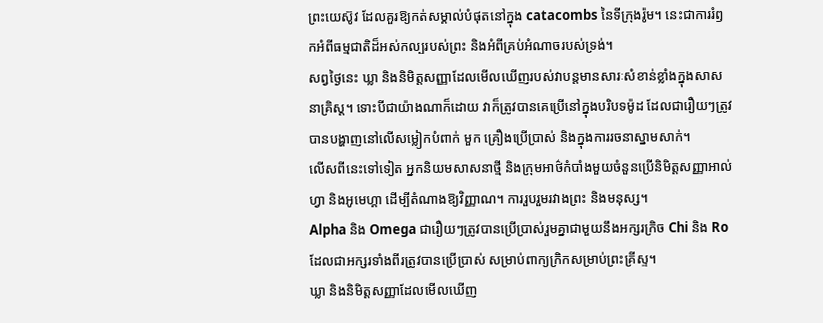ព្រះយេស៊ូវ ដែលគួរឱ្យកត់សម្គាល់បំផុតនៅក្នុង catacombs នៃទីក្រុងរ៉ូម។ នេះជាការរំឭកអំពីធម្មជាតិដ៏អស់កល្បរបស់ព្រះ និងអំពីគ្រប់អំណាចរបស់ទ្រង់។
សព្វថ្ងៃនេះ ឃ្លា និងនិមិត្តសញ្ញាដែលមើលឃើញរបស់វាបន្តមានសារៈសំខាន់ខ្លាំងក្នុងសាសនាគ្រិស្ត។ ទោះបីជាយ៉ាងណាក៏ដោយ វាក៏ត្រូវបានគេប្រើនៅក្នុងបរិបទម៉ូដ ដែលជារឿយៗត្រូវបានបង្ហាញនៅលើសម្លៀកបំពាក់ មួក គ្រឿងប្រើប្រាស់ និងក្នុងការរចនាស្នាមសាក់។
លើសពីនេះទៅទៀត អ្នកនិយមសាសនាថ្មី និងក្រុមអាថ៌កំបាំងមួយចំនួនប្រើនិមិត្តសញ្ញាអាល់ហ្វា និងអូមេហ្គា ដើម្បីតំណាងឱ្យវិញ្ញាណ។ ការរួបរួមរវាងព្រះ និងមនុស្ស។
Alpha និង Omega ជារឿយៗត្រូវបានប្រើប្រាស់រួមគ្នាជាមួយនឹងអក្សរក្រិច Chi និង Ro ដែលជាអក្សរទាំងពីរត្រូវបានប្រើប្រាស់ សម្រាប់ពាក្យក្រិកសម្រាប់ព្រះគ្រីស្ទ។
ឃ្លា និងនិមិត្តសញ្ញាដែលមើលឃើញ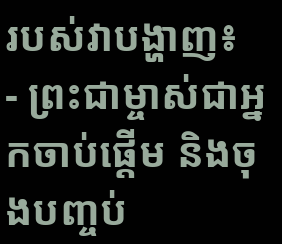របស់វាបង្ហាញ៖
- ព្រះជាម្ចាស់ជាអ្នកចាប់ផ្តើម និងចុងបញ្ចប់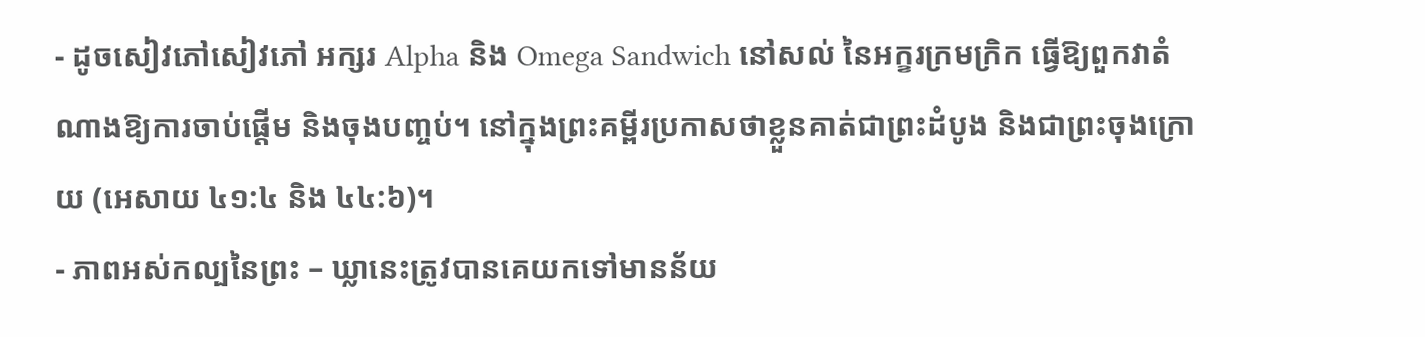- ដូចសៀវភៅសៀវភៅ អក្សរ Alpha និង Omega Sandwich នៅសល់ នៃអក្ខរក្រមក្រិក ធ្វើឱ្យពួកវាតំណាងឱ្យការចាប់ផ្តើម និងចុងបញ្ចប់។ នៅក្នុងព្រះគម្ពីរប្រកាសថាខ្លួនគាត់ជាព្រះដំបូង និងជាព្រះចុងក្រោយ (អេសាយ ៤១:៤ និង ៤៤:៦)។
- ភាពអស់កល្បនៃព្រះ – ឃ្លានេះត្រូវបានគេយកទៅមានន័យ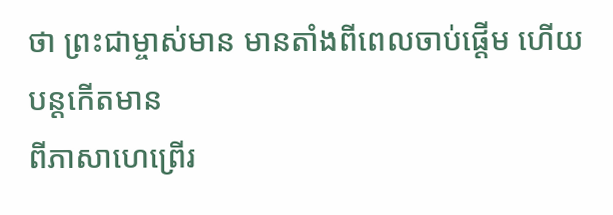ថា ព្រះជាម្ចាស់មាន មានតាំងពីពេលចាប់ផ្តើម ហើយបន្តកើតមាន
ពីភាសាហេព្រើរ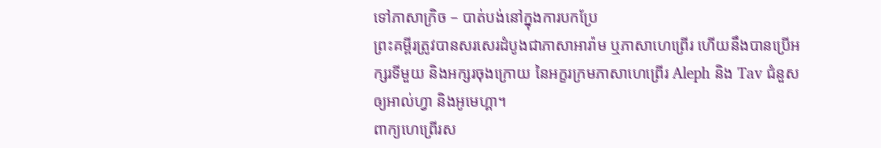ទៅភាសាក្រិច – បាត់បង់នៅក្នុងការបកប្រែ
ព្រះគម្ពីរត្រូវបានសរសេរដំបូងជាភាសាអារ៉ាម ឬភាសាហេព្រើរ ហើយនឹងបានប្រើអក្សរទីមួយ និងអក្សរចុងក្រោយ នៃអក្ខរក្រមភាសាហេព្រើរ Aleph និង Tav ជំនួសឲ្យអាល់ហ្វា និងអូមេហ្គា។
ពាក្យហេព្រើរស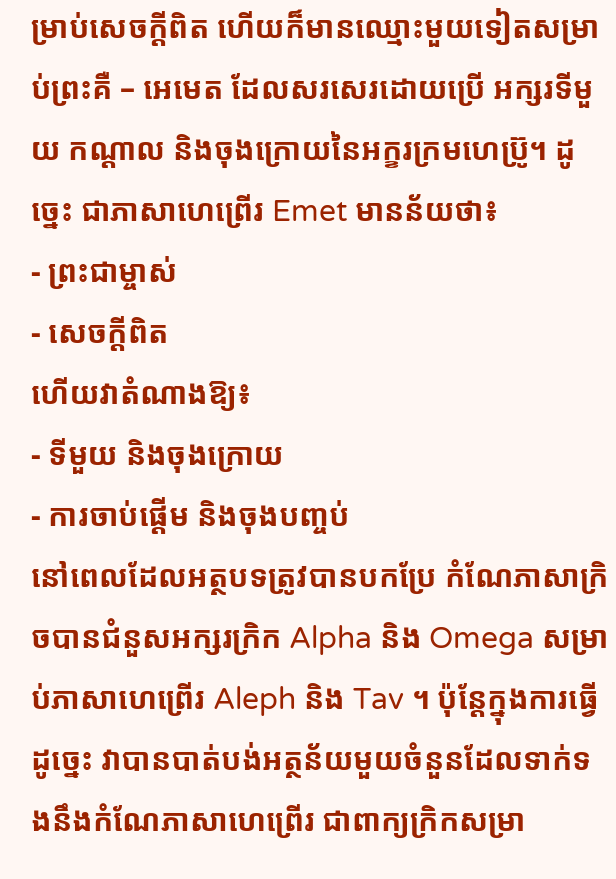ម្រាប់សេចក្តីពិត ហើយក៏មានឈ្មោះមួយទៀតសម្រាប់ព្រះគឺ – អេមេត ដែលសរសេរដោយប្រើ អក្សរទីមួយ កណ្តាល និងចុងក្រោយនៃអក្ខរក្រមហេប្រ៊ូ។ ដូច្នេះ ជាភាសាហេព្រើរ Emet មានន័យថា៖
- ព្រះជាម្ចាស់
- សេចក្តីពិត
ហើយវាតំណាងឱ្យ៖
- ទីមួយ និងចុងក្រោយ
- ការចាប់ផ្តើម និងចុងបញ្ចប់
នៅពេលដែលអត្ថបទត្រូវបានបកប្រែ កំណែភាសាក្រិចបានជំនួសអក្សរក្រិក Alpha និង Omega សម្រាប់ភាសាហេព្រើរ Aleph និង Tav ។ ប៉ុន្តែក្នុងការធ្វើដូច្នេះ វាបានបាត់បង់អត្ថន័យមួយចំនួនដែលទាក់ទងនឹងកំណែភាសាហេព្រើរ ជាពាក្យក្រិកសម្រា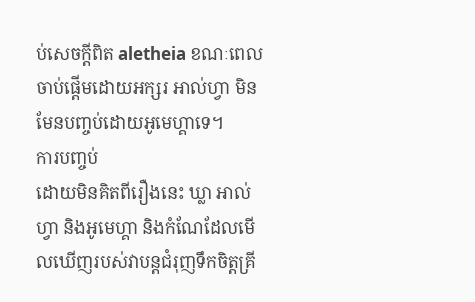ប់សេចក្ដីពិត aletheia ខណៈពេលចាប់ផ្តើមដោយអក្សរ អាល់ហ្វា មិនមែនបញ្ចប់ដោយអូមេហ្គាទេ។
ការបញ្ចប់
ដោយមិនគិតពីរឿងនេះ ឃ្លា អាល់ហ្វា និងអូមេហ្គា និងកំណែដែលមើលឃើញរបស់វាបន្តជំរុញទឹកចិត្តគ្រី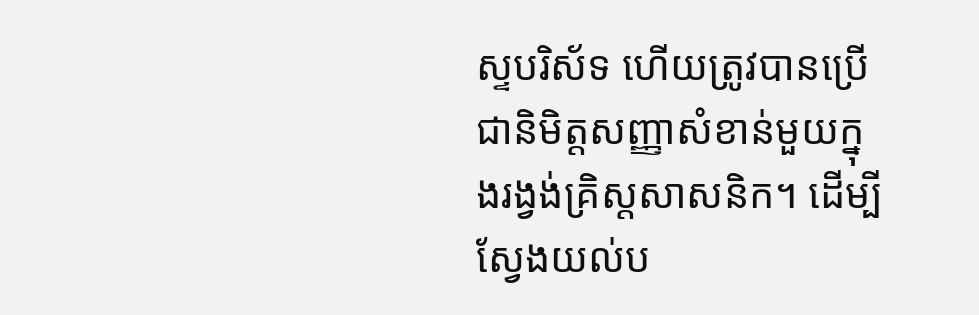ស្ទបរិស័ទ ហើយត្រូវបានប្រើជានិមិត្តសញ្ញាសំខាន់មួយក្នុងរង្វង់គ្រិស្តសាសនិក។ ដើម្បីស្វែងយល់ប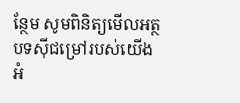ន្ថែម សូមពិនិត្យមើលអត្ថបទស៊ីជម្រៅរបស់យើងអំ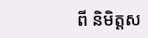ពី និមិត្តស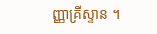ញ្ញាគ្រីស្ទាន ។